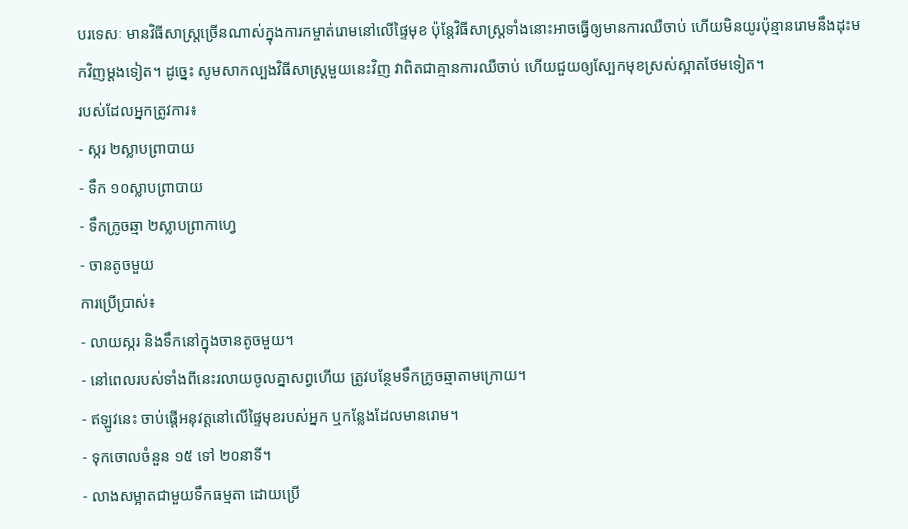បរទេសៈ មានវិធីសាស្ត្រច្រើនណាស់ក្នុងការកម្ចាត់រោមនៅលើផ្ទៃមុខ ប៉ុន្តែវិធីសាស្ត្រទាំងនោះអាចធ្វើឲ្យមានការឈឺចាប់ ហើយមិនយូរប៉ុន្មានរោមនឹងដុះមកវិញម្តងទៀត។ ដូច្នេះ សូមសាកល្បងវិធីសាស្ត្រមួយនេះវិញ វាពិតជាគ្មានការឈឺចាប់ ហើយជួយឲ្យស្បែកមុខស្រស់ស្អាតថែមទៀត។
របស់ដែលអ្នកត្រូវការ៖
- ស្ករ ២ស្លាបព្រាបាយ
- ទឹក ១០ស្លាបព្រាបាយ
- ទឹកក្រូចឆ្មា ២ស្លាបព្រាកាហ្វេ
- ចានតូចមួយ
ការប្រើប្រាស់៖
- លាយស្ករ និងទឹកនៅក្នុងចានតូចមួយ។
- នៅពេលរបស់ទាំងពីនេះរលាយចូលគ្នាសព្វហើយ ត្រូវបន្ថែមទឹកក្រូចឆ្មាតាមក្រោយ។
- ឥឡូវនេះ ចាប់ផ្តើអនុវត្តនៅលើផ្ទៃមុខរបស់អ្នក ឬកន្លែងដែលមានរោម។
- ទុកចោលចំនួន ១៥ ទៅ ២០នាទី។
- លាងសម្អាតជាមួយទឹកធម្មតា ដោយប្រើ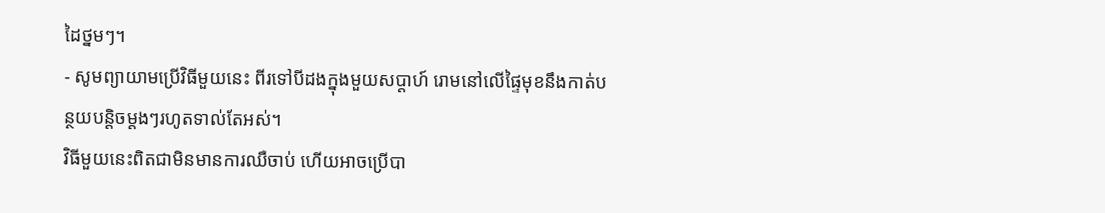ដៃថ្នមៗ។
- សូមព្យាយាមប្រើវិធីមួយនេះ ពីរទៅបីដងក្នុងមួយសប្តាហ៍ រោមនៅលើផ្ទៃមុខនឹងកាត់បន្ថយបន្តិចម្តងៗរហូតទាល់តែអស់។
វិធីមួយនេះពិតជាមិនមានការឈឺចាប់ ហើយអាចប្រើបា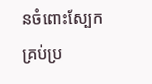នចំពោះស្បែកគ្រប់ប្រ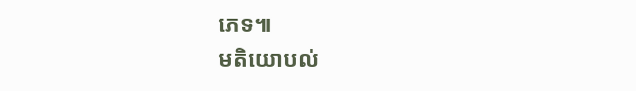ភេទ៕
មតិយោបល់